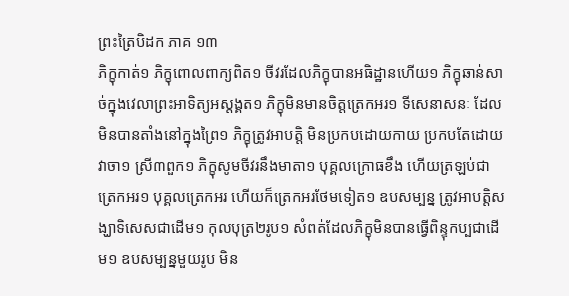ព្រះត្រៃបិដក ភាគ ១៣
ភិក្ខុកាត់១ ភិក្ខុពោលពាក្យពិត១ ចីវរដែលភិក្ខុបានអធិដ្ឋានហើយ១ ភិក្ខុឆាន់សាច់ក្នុងវេលាព្រះអាទិត្យអស្តង្គត១ ភិក្ខុមិនមានចិត្តត្រេកអរ១ ទីសេនាសនៈ ដែលមិនបានតាំងនៅក្នុងព្រៃ១ ភិក្ខុត្រូវអាបត្តិ មិនប្រកបដោយកាយ ប្រកបតែដោយវាចា១ ស្រី៣ពួក១ ភិក្ខុសូមចីវរនឹងមាតា១ បុគ្គលក្រោធខឹង ហើយត្រឡប់ជាត្រេកអរ១ បុគ្គលត្រេកអរ ហើយក៏ត្រេកអរថែមទៀត១ ឧបសម្បន្ន ត្រូវអាបត្តិសង្ឃាទិសេសជាដើម១ កុលបុត្រ២រូប១ សំពត់ដែលភិក្ខុមិនបានធ្វើពិន្ទុកប្បជាដើម១ ឧបសម្បន្នមួយរូប មិន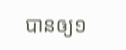បានឲ្យ១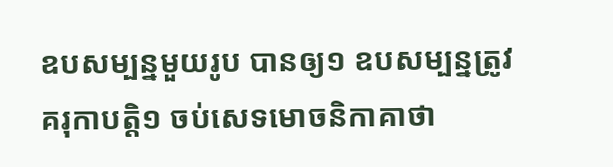ឧបសម្បន្នមួយរូប បានឲ្យ១ ឧបសម្បន្នត្រូវគរុកាបត្តិ១ ចប់សេទមោចនិកាគាថា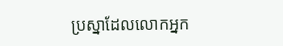ប្រស្នាដែលលោកអ្នក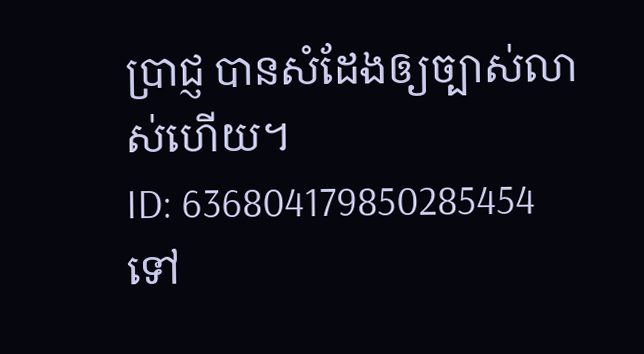ប្រាជ្ញ បានសំដែងឲ្យច្បាស់លាស់ហើយ។
ID: 636804179850285454
ទៅ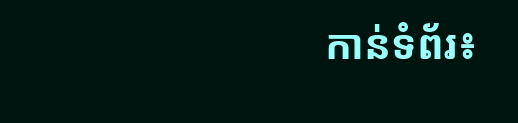កាន់ទំព័រ៖